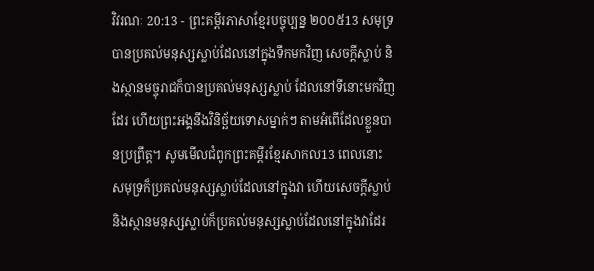វិវរណៈ 20:13 - ព្រះគម្ពីរភាសាខ្មែរបច្ចុប្បន្ន ២០០៥13 សមុទ្របានប្រគល់មនុស្សស្លាប់ដែលនៅក្នុងទឹកមកវិញ សេចក្ដីស្លាប់ និងស្ថានមច្ចុរាជក៏បានប្រគល់មនុស្សស្លាប់ ដែលនៅទីនោះមកវិញដែរ ហើយព្រះអង្គនឹងវិនិច្ឆ័យទោសម្នាក់ៗ តាមអំពើដែលខ្លួនបានប្រព្រឹត្ត។ សូមមើលជំពូកព្រះគម្ពីរខ្មែរសាកល13 ពេលនោះ សមុទ្រក៏ប្រគល់មនុស្សស្លាប់ដែលនៅក្នុងវា ហើយសេចក្ដីស្លាប់ និងស្ថានមនុស្សស្លាប់ក៏ប្រគល់មនុស្សស្លាប់ដែលនៅក្នុងវាដែរ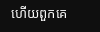ហើយពួកគេ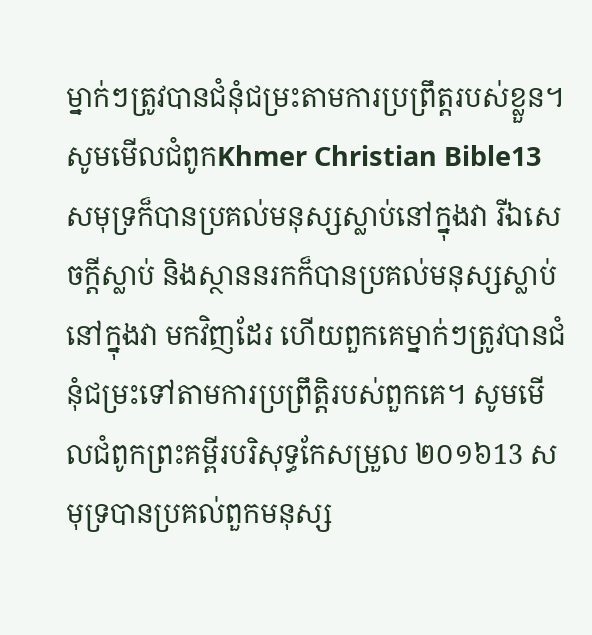ម្នាក់ៗត្រូវបានជំនុំជម្រះតាមការប្រព្រឹត្តរបស់ខ្លួន។ សូមមើលជំពូកKhmer Christian Bible13 សមុទ្រក៏បានប្រគល់មនុស្សស្លាប់នៅក្នុងវា រីឯសេចក្ដីស្លាប់ និងស្ថាននរកក៏បានប្រគល់មនុស្សស្លាប់នៅក្នុងវា មកវិញដែរ ហើយពួកគេម្នាក់ៗត្រូវបានជំនុំជម្រះទៅតាមការប្រព្រឹត្ដិរបស់ពួកគេ។ សូមមើលជំពូកព្រះគម្ពីរបរិសុទ្ធកែសម្រួល ២០១៦13 សមុទ្របានប្រគល់ពួកមនុស្ស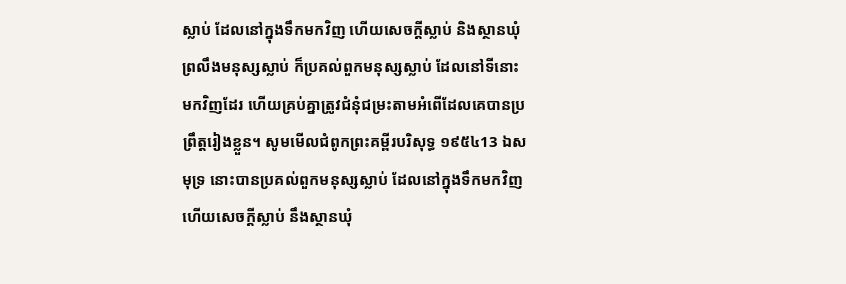ស្លាប់ ដែលនៅក្នុងទឹកមកវិញ ហើយសេចក្ដីស្លាប់ និងស្ថានឃុំព្រលឹងមនុស្សស្លាប់ ក៏ប្រគល់ពួកមនុស្សស្លាប់ ដែលនៅទីនោះមកវិញដែរ ហើយគ្រប់គ្នាត្រូវជំនុំជម្រះតាមអំពើដែលគេបានប្រព្រឹត្តរៀងខ្លួន។ សូមមើលជំពូកព្រះគម្ពីរបរិសុទ្ធ ១៩៥៤13 ឯសមុទ្រ នោះបានប្រគល់ពួកមនុស្សស្លាប់ ដែលនៅក្នុងទឹកមកវិញ ហើយសេចក្ដីស្លាប់ នឹងស្ថានឃុំ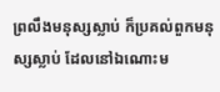ព្រលឹងមនុស្សស្លាប់ ក៏ប្រគល់ពួកមនុស្សស្លាប់ ដែលនៅឯណោះម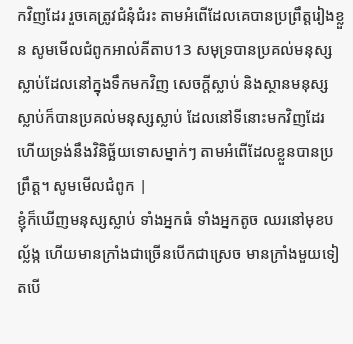កវិញដែរ រួចគេត្រូវជំនុំជំរះ តាមអំពើដែលគេបានប្រព្រឹត្តរៀងខ្លួន សូមមើលជំពូកអាល់គីតាប13 សមុទ្របានប្រគល់មនុស្សស្លាប់ដែលនៅក្នុងទឹកមកវិញ សេចក្ដីស្លាប់ និងស្ថានមនុស្សស្លាប់ក៏បានប្រគល់មនុស្សស្លាប់ ដែលនៅទីនោះមកវិញដែរ ហើយទ្រង់នឹងវិនិច្ឆ័យទោសម្នាក់ៗ តាមអំពើដែលខ្លួនបានប្រព្រឹត្ដ។ សូមមើលជំពូក |
ខ្ញុំក៏ឃើញមនុស្សស្លាប់ ទាំងអ្នកធំ ទាំងអ្នកតូច ឈរនៅមុខបល្ល័ង្ក ហើយមានក្រាំងជាច្រើនបើកជាស្រេច មានក្រាំងមួយទៀតបើ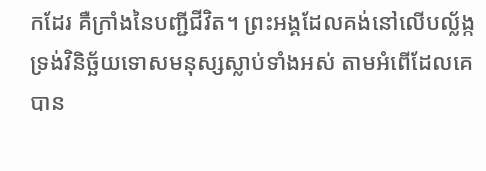កដែរ គឺក្រាំងនៃបញ្ជីជីវិត។ ព្រះអង្គដែលគង់នៅលើបល្ល័ង្ក ទ្រង់វិនិច្ឆ័យទោសមនុស្សស្លាប់ទាំងអស់ តាមអំពើដែលគេបាន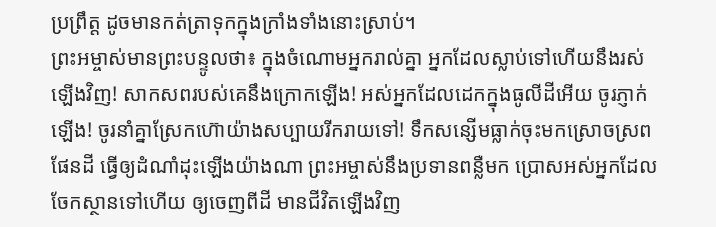ប្រព្រឹត្ត ដូចមានកត់ត្រាទុកក្នុងក្រាំងទាំងនោះស្រាប់។
ព្រះអម្ចាស់មានព្រះបន្ទូលថា៖ ក្នុងចំណោមអ្នករាល់គ្នា អ្នកដែលស្លាប់ទៅហើយនឹងរស់ឡើងវិញ! សាកសពរបស់គេនឹងក្រោកឡើង! អស់អ្នកដែលដេកក្នុងធូលីដីអើយ ចូរភ្ញាក់ឡើង! ចូរនាំគ្នាស្រែកហ៊ោយ៉ាងសប្បាយរីករាយទៅ! ទឹកសន្សើមធ្លាក់ចុះមកស្រោចស្រពផែនដី ធ្វើឲ្យដំណាំដុះឡើងយ៉ាងណា ព្រះអម្ចាស់នឹងប្រទានពន្លឺមក ប្រោសអស់អ្នកដែលចែកស្ថានទៅហើយ ឲ្យចេញពីដី មានជីវិតឡើងវិញ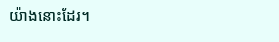យ៉ាងនោះដែរ។